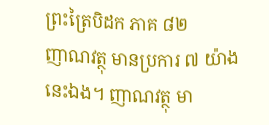ព្រះត្រៃបិដក ភាគ ៨២
ញាណវត្ថុ មានប្រការ ៧ យ៉ាងនេះឯង។ ញាណវត្ថុ មា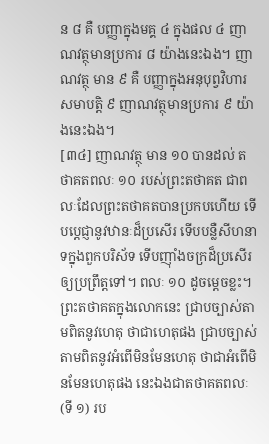ន ៨ គឺ បញ្ញាក្នុងមគ្គ ៤ ក្នុងផល ៤ ញាណវត្ថុមានប្រការ ៨ យ៉ាងនេះឯង។ ញាណវត្ថុ មាន ៩ គឺ បញ្ញាក្នុងអនុបុព្វវិហារសមាបត្តិ ៩ ញាណវត្ថុមានប្រការ ៩ យ៉ាងនេះឯង។
[៣៤] ញាណវត្ថុ មាន ១០ បានដល់ តថាគតពលៈ ១០ របស់ព្រះតថាគត ជាពលៈដែលព្រះតថាគតបានប្រកបហើយ ទើបប្តេជ្ញានូវឋានៈដ៏ប្រសើរ ទើបបន្លឺសីហនាទក្នុងពួកបរិស័ទ ទើបញ៉ាំងចក្រដ៏ប្រសើរឲ្យប្រព្រឹត្តទៅ។ ពលៈ ១០ ដូចម្តេចខ្លះ។ ព្រះតថាគតក្នុងលោកនេះ ជ្រាបច្បាស់តាមពិតនូវហេតុ ថាជាហេតុផង ជ្រាបច្បាស់តាមពិតនូវអំពើមិនមែនហេតុ ថាជាអំពើមិនមែនហេតុផង នេះឯងជាតថាគតពលៈ (ទី ១) រប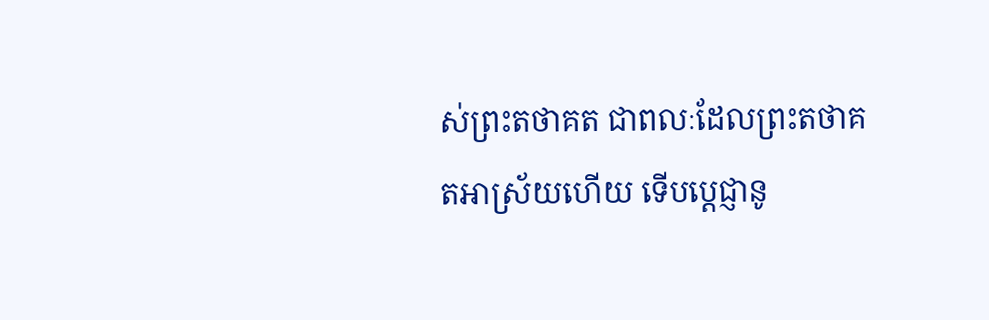ស់ព្រះតថាគត ជាពលៈដែលព្រះតថាគតអាស្រ័យហើយ ទើបប្តេជ្ញានូ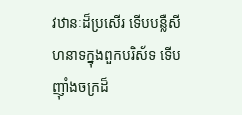វឋានៈដ៏ប្រសើរ ទើបបន្លឺសីហនាទក្នុងពួកបរិស័ទ ទើបញ៉ាំងចក្រដ៏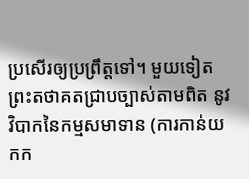ប្រសើរឲ្យប្រព្រឹត្តទៅ។ មួយទៀត ព្រះតថាគតជ្រាបច្បាស់តាមពិត នូវវិបាកនៃកម្មសមាទាន (ការកាន់យកក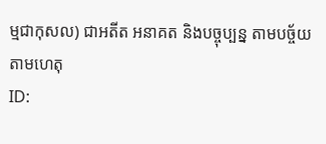ម្មជាកុសល) ជាអតីត អនាគត និងបច្ចុប្បន្ន តាមបច្ច័យ តាមហេតុ
ID: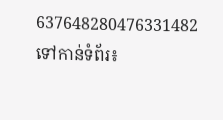637648280476331482
ទៅកាន់ទំព័រ៖